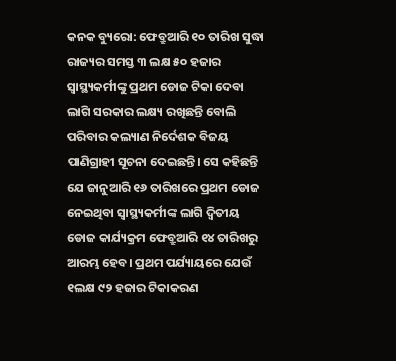କନକ ବ୍ୟୁରୋ: ଫେବ୍ରୁଆରି ୧୦ ତାରିଖ ସୁଦ୍ଧା ରାଜ୍ୟର ସମସ୍ତ ୩ ଲକ୍ଷ ୫୦ ହଜାର ସ୍ୱାସ୍ଥ୍ୟକର୍ମୀଙ୍କୁ ପ୍ରଥମ ଡୋଜ ଟିକା ଦେବା ଲାଗି ସରକାର ଲକ୍ଷ୍ୟ ରଖିଛନ୍ତି ବୋଲି ପରିବାର କଲ୍ୟାଣ ନିର୍ଦେଶକ ବିଜୟ ପାଣିଗ୍ରାହୀ ସୂଚନା ଦେଇଛନ୍ତି। ସେ କହିଛନ୍ତି ଯେ ଜାନୁଆରି ୧୬ ତାରିଖରେ ପ୍ରଥମ ଡୋଜ ନେଇଥିବା ସ୍ୱାସ୍ଥ୍ୟକର୍ମୀଙ୍କ ଲାଗି ଦ୍ୱିତୀୟ ଡୋଜ କାର୍ଯ୍ୟକ୍ରମ ଫେବ୍ରୁଆରି ୧୪ ତାରିଖରୁ ଆରମ୍ଭ ହେବ। ପ୍ରଥମ ପର୍ଯ୍ୟାୟରେ ଯେଉଁ ୧ଲକ୍ଷ ୯୨ ହଜାର ଟିକାକରଣ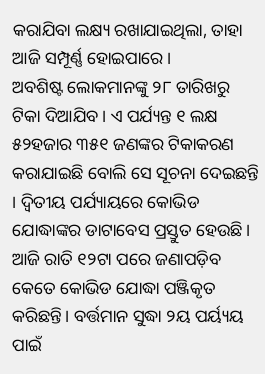କରାଯିବା ଲକ୍ଷ୍ୟ ରଖାଯାଇଥିଲା, ତାହା ଆଜି ସମ୍ପୂର୍ଣ୍ଣ ହୋଇପାରେ।
ଅବଶିଷ୍ଟ ଲୋକମାନଙ୍କୁ ୨୮ ତାରିଖରୁ ଟିକା ଦିଆଯିବ। ଏ ପର୍ଯ୍ୟନ୍ତ ୧ ଲକ୍ଷ ୫୨ହଜାର ୩୫୧ ଜଣଙ୍କର ଟିକାକରଣ କରାଯାଇଛି ବୋଲି ସେ ସୂଚନା ଦେଇଛନ୍ତି । ଦ୍ୱିତୀୟ ପର୍ଯ୍ୟାୟରେ କୋଭିଡ ଯୋଦ୍ଧାଙ୍କର ଡାଟାବେସ ପ୍ରସ୍ତୁତ ହେଉଛି। ଆଜି ରାତି ୧୨ଟା ପରେ ଜଣାପଡ଼ିବ କେତେ କୋଭିଡ ଯୋଦ୍ଧା ପଞ୍ଜିକୃତ କରିଛନ୍ତି। ବର୍ତ୍ତମାନ ସୁଦ୍ଧା ୨ୟ ପର୍ୟ୍ୟୟ ପାଇଁ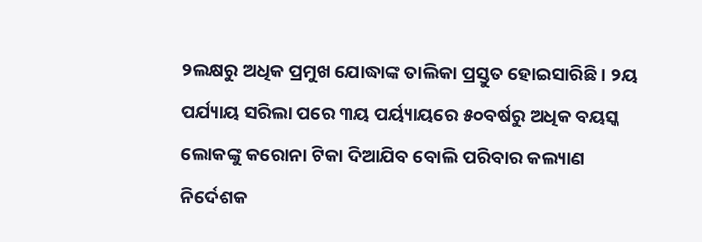୨ଲକ୍ଷରୁ ଅଧିକ ପ୍ରମୁଖ ଯୋଦ୍ଧାଙ୍କ ତାଲିକା ପ୍ରସ୍ତୁତ ହୋଇସାରିଛି । ୨ୟ ପର୍ଯ୍ୟାୟ ସରିଲା ପରେ ୩ୟ ପର୍ୟ୍ୟାୟରେ ୫୦ବର୍ଷରୁ ଅଧିକ ବୟସ୍କ ଲୋକଙ୍କୁ କରୋନା ଟିକା ଦିଆଯିବ ବୋଲି ପରିବାର କଲ୍ୟାଣ ନିର୍ଦେଶକ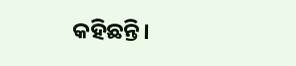କହିଛନ୍ତି।